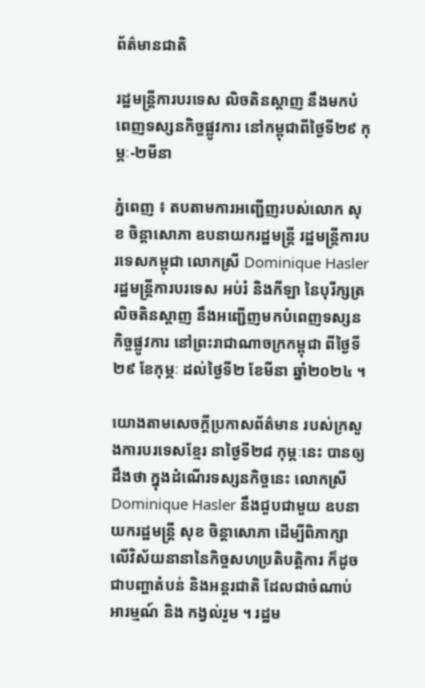ព័ត៌មានជាតិ

រដ្ឋមន្ត្រីការបរទេស លិចតិនស្តាញ នឹងមកបំពេញទស្សនកិច្ចផ្លូវការ នៅកម្ពុជាពីថ្ងៃទី២៩ កុម្ភៈ-២មីនា

ភ្នំពេញ ៖ តបតាមការអញ្ជើញរបស់លោក សុខ ចិន្តាសោភា ឧបនាយករដ្ឋមន្ត្រី រដ្ឋមន្ត្រីការបរទេសកម្ពុជា លោកស្រី Dominique Hasler រដ្ឋមន្ត្រីការបរទេស អប់រំ និងកីឡា នៃបុរីក្សត្រលិចតិនស្តាញ នឹងអញ្ជើញមកបំពេញទស្សនកិច្ចផ្លូវការ នៅព្រះរាជាណាចក្រកម្ពុជា ពីថ្ងៃទី២៩ ខែកុម្ភៈ ដល់ថ្ងៃទី២ ខែមីនា ឆ្នាំ២០២៤ ។

យោងតាមសេចក្ដីប្រកាសព័ត៌មាន របស់ក្រសួងការបរទេសខ្មែរ នាថ្ងៃទី២៨ កុម្ភៈនេះ បានឲ្យដឹងថា ក្នុងដំណើរទស្សនកិច្ចនេះ លោកស្រី Dominique Hasler នឹងជួបជាមួយ ឧបនាយករដ្ឋមន្ត្រី សុខ ចិន្ដាសោភា ដើម្បីពិភាក្សាលើវិស័យនានានៃកិច្ចសហប្រតិបត្តិការ ក៏ដូចជាបញ្ហាតំបន់ និងអន្តរជាតិ ដែលជាចំណាប់អារម្មណ៍ និង កង្វល់រួម ។ រដ្ឋម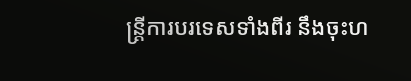ន្ត្រីការបរទេសទាំងពីរ នឹងចុះហ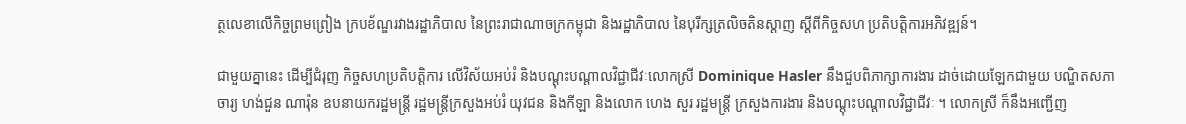ត្ថលេខាលើកិច្ចព្រមព្រៀង ក្របខ័ណ្ឌរវាងរដ្ឋាភិបាល នៃព្រះរាជាណាចក្រកម្ពុជា និងរដ្ឋាភិបាល នៃបុរីក្សត្រលិចតិនស្តាញ ស្តីពីកិច្ចសហ ប្រតិបត្តិការអភិវឌ្ឍន៍។

ជាមួយគ្នានេះ ដើម្បីជំរុញ កិច្ចសហប្រតិបត្តិការ លើវិស័យអប់រំ និងបណ្តុះបណ្តាលវិជ្ជាជីវៈលោកស្រី Dominique Hasler នឹងជួបពិភាក្សាការងារ ដាច់ដោយឡែកជាមួយ បណ្ឌិតសភាចារ្យ ហង់ជួន ណារ៉ុន ឧបនាយករដ្ឋមន្ត្រី រដ្ឋមន្ត្រីក្រសួងអប់រំ យុវជន និងកីឡា និងលោក ហេង សួរ រដ្ឋមន្ត្រី ក្រសួងការងារ និងបណ្តុះបណ្តាលវិជ្ជាជីវៈ ។ លោកស្រី ក៏នឹងអញ្ជើញ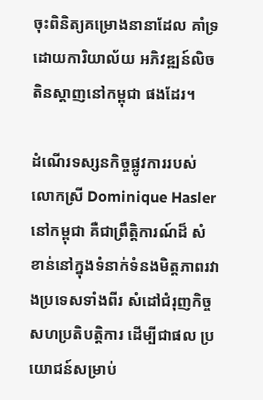ចុះពិនិត្យគម្រោងនានាដែល គាំទ្រដោយការិយាល័យ អភិវឌ្ឍន៍លិចតិនស្តាញនៅកម្ពុជា ផងដែរ។

ដំណើរទស្សនកិច្ចផ្លូវការរបស់ លោកស្រី Dominique Hasler នៅកម្ពុជា គឺជាព្រឹត្តិការណ៍ដ៏ សំខាន់នៅក្នុងទំនាក់ទំនងមិត្តភាពរវាងប្រទេសទាំងពីរ សំដៅជំរុញកិច្ចសហប្រតិបត្តិការ ដើម្បីជាផល ប្រយោជន៍សម្រាប់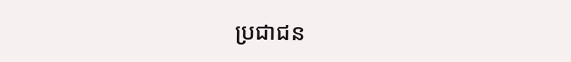ប្រជាជន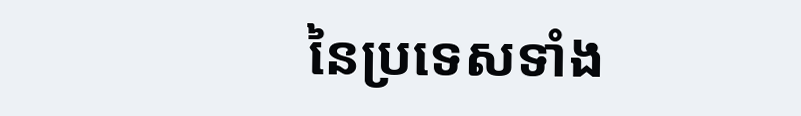នៃប្រទេសទាំង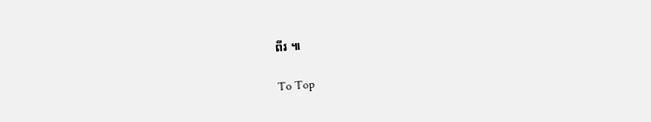ពីរ ៕

To Top